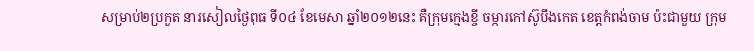សម្រាប់២ប្រកួត នារសៀលថ្ងៃពុធ ទី០៤ ខែមេសា ឆ្នាំ២០១២នេះ គឺក្រុមក្មេងខ្ចី ចម្ការកៅស៊ូបឹងកេត ខេត្តកំពង់ចាម ប៉ះជាមួយ ក្រុម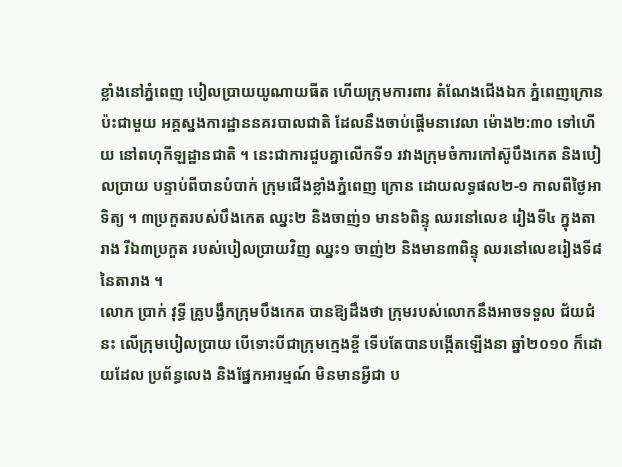ខ្លាំងនៅភ្នំពេញ បៀលប្រាយយូណាយធីត ហើយក្រុមការពារ តំណែងជើងឯក ភ្នំពេញក្រោន ប៉ះជាមួយ អគ្គស្នងការដ្ឋាននគរបាលជាតិ ដែលនឹងចាប់ផ្តើមនាវេលា ម៉ោង២:៣០ ទៅហើយ នៅពហុកីឡដ្ឋានជាតិ ។ នេះជាការជួបគ្នាលើកទី១ រវាងក្រុមចំការកៅស៊ូបឹងកេត និងបៀលប្រាយ បន្ទាប់ពីបានបំបាក់ ក្រុមជើងខ្លាំងភ្នំពេញ ក្រោន ដោយលទ្ធផល២-១ កាលពីថ្ងៃអាទិត្យ ។ ៣ប្រកួតរបស់បឹងកេត ឈ្នះ២ និងចាញ់១ មាន៦ពិន្ទុ ឈរនៅលេខ រៀងទី៤ ក្នុងតារាង រីឯ៣ប្រកួត របស់បៀលប្រាយវិញ ឈ្នះ១ ចាញ់២ និងមាន៣ពិន្ទុ ឈរនៅលេខរៀងទី៨ នៃតារាង ។
លោក ប្រាក់ វុទ្ធី គ្រូបង្វឹកក្រុមបឹងកេត បានឱ្យដឹងថា ក្រុមរបស់លោកនឹងអាចទទួល ជ័យជំនះ លើក្រុមបៀលប្រាយ បើទោះបីជាក្រុមក្មេងខ្ចី ទើបតែបានបង្កើតឡើងនា ឆ្នាំ២០១០ ក៏ដោយដែល ប្រព័ន្ធលេង និងផ្នែកអារម្មណ៍ មិនមានអ្វីជា ប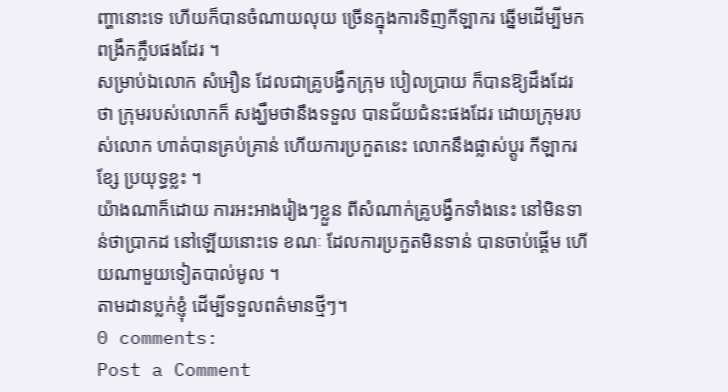ញ្ហានោះទេ ហើយក៏បានចំណាយលុយ ច្រើនក្នុងការទិញកីឡាករ ឆ្នើមដើម្បីមកពង្រឹកក្លឹបផងដែរ ។
សម្រាប់ឯលោក សំអឿន ដែលជាគ្រូបង្វឹកក្រុម បៀលបា្រយ ក៏បានឱ្យដឹងដែរថា ក្រុមរបស់លោកក៏ សង្ឃឹមថានឹងទទួល បានជ័យជំនះផងដែរ ដោយក្រុមរបស់លោក ហាត់បានគ្រប់គ្រាន់ ហើយការប្រកួតនេះ លោកនឹងផ្លាស់ប្តូរ កីឡាករខ្សែ ប្រយុទ្ធខ្លះ ។
យ៉ាងណាក៏ដោយ ការអះអាងរៀងៗខ្លួន ពីសំណាក់គ្រូបង្វឹកទាំងនេះ នៅមិនទាន់ថាប្រាកដ នៅឡើយនោះទេ ខណៈ ដែលការប្រកួតមិនទាន់ បានចាប់ផ្តើម ហើយណាមួយទៀតបាល់មូល ។
តាមដានប្លក់ខ្ញុំ ដើម្បីទទួលពត៌មានថ្មីៗ។
0 comments:
Post a Comment